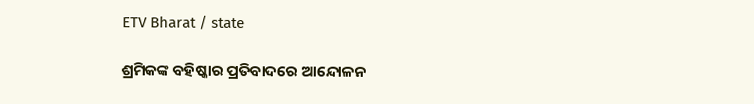ETV Bharat / state

ଶ୍ରମିକଙ୍କ ବହିଷ୍କାର ପ୍ରତିବାଦରେ ଆନ୍ଦୋଳନ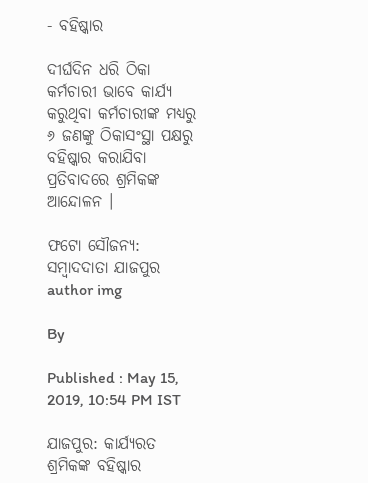- ବହିଷ୍କାର

ଦୀର୍ଘଦିନ ଧରି ଠିକା କର୍ମଚାରୀ ଭାବେ କାର୍ଯ୍ୟ କରୁଥିବା କର୍ମଚାରୀଙ୍କ ମଧ୍ୟରୁ ୬ ଜଣଙ୍କୁ ଠିକାସଂସ୍ଥା ପକ୍ଷରୁ ବହିଷ୍କାର କରାଯିବା ପ୍ରତିବାଦରେ ଶ୍ରମିକଙ୍କ ଆନ୍ଦୋଳନ ।

ଫଟୋ ସୌଜନ୍ୟ: ସମ୍ବାଦଦାତା ଯାଜପୁର
author img

By

Published : May 15, 2019, 10:54 PM IST

ଯାଜପୁର: କାର୍ଯ୍ୟରତ ଶ୍ରମିକଙ୍କ ବହିଷ୍କାର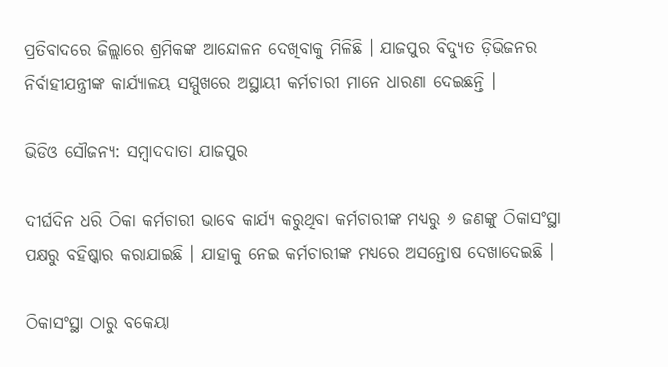ପ୍ରତିବାଦରେ ଜିଲ୍ଲାରେ ଶ୍ରମିକଙ୍କ ଆନ୍ଦୋଳନ ଦେଖିବାକୁ ମିଳିଛି । ଯାଜପୁର ବିଦ୍ୟୁତ ଡ଼ିଭିଜନର ନିର୍ବାହୀଯନ୍ତ୍ରୀଙ୍କ କାର୍ଯ୍ୟାଳୟ ସମ୍ମୁଖରେ ଅସ୍ଥାୟୀ କର୍ମଚାରୀ ମାନେ ଧାରଣା ଦେଇଛନ୍ତି ।

ଭିଡିଓ ସୌଜନ୍ୟ: ସମ୍ବାଦଦାତା ଯାଜପୁର

ଦୀର୍ଘଦିନ ଧରି ଠିକା କର୍ମଚାରୀ ଭାବେ କାର୍ଯ୍ୟ କରୁଥିବା କର୍ମଚାରୀଙ୍କ ମଧ୍ୟରୁ ୬ ଜଣଙ୍କୁ ଠିକାସଂସ୍ଥା ପକ୍ଷରୁ ବହିଷ୍କାର କରାଯାଇଛି । ଯାହାକୁ ନେଇ କର୍ମଚାରୀଙ୍କ ମଧ୍ୟରେ ଅସନ୍ତୋଷ ଦେଖାଦେଇଛି ।

ଠିକାସଂସ୍ଥା ଠାରୁ ବକେୟା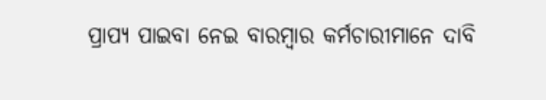ପ୍ରାପ୍ୟ ପାଇବା ନେଇ ବାରମ୍ବାର କର୍ମଚାରୀମାନେ ଦାବି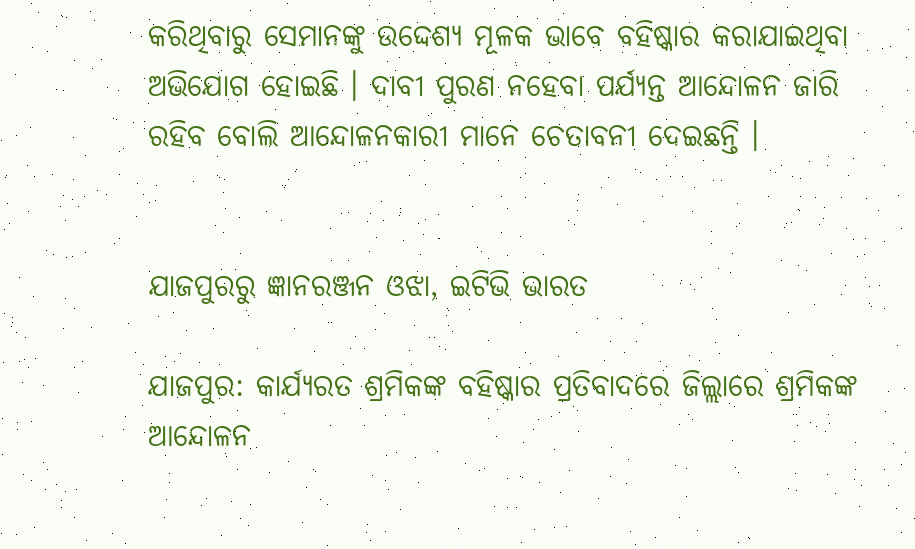କରିଥିବାରୁ ସେମାନଙ୍କୁ ଉଦ୍ଦେଶ୍ୟ ମୂଳକ ଭାବେ ବହିଷ୍କାର କରାଯାଇଥିବା ଅଭିଯୋଗ ହୋଇଛି । ଦାବୀ ପୁରଣ ନହେବା ପର୍ଯ୍ୟନ୍ତ ଆନ୍ଦୋଳନ ଜାରି ରହିବ ବୋଲି ଆନ୍ଦୋଳନକାରୀ ମାନେ ଚେତାବନୀ ଦେଇଛନ୍ତି ।


ଯାଜପୁରରୁ ଜ୍ଞାନରଞ୍ଜନ ଓଝା, ଇଟିଭି ଭାରତ

ଯାଜପୁର: କାର୍ଯ୍ୟରତ ଶ୍ରମିକଙ୍କ ବହିଷ୍କାର ପ୍ରତିବାଦରେ ଜିଲ୍ଲାରେ ଶ୍ରମିକଙ୍କ ଆନ୍ଦୋଳନ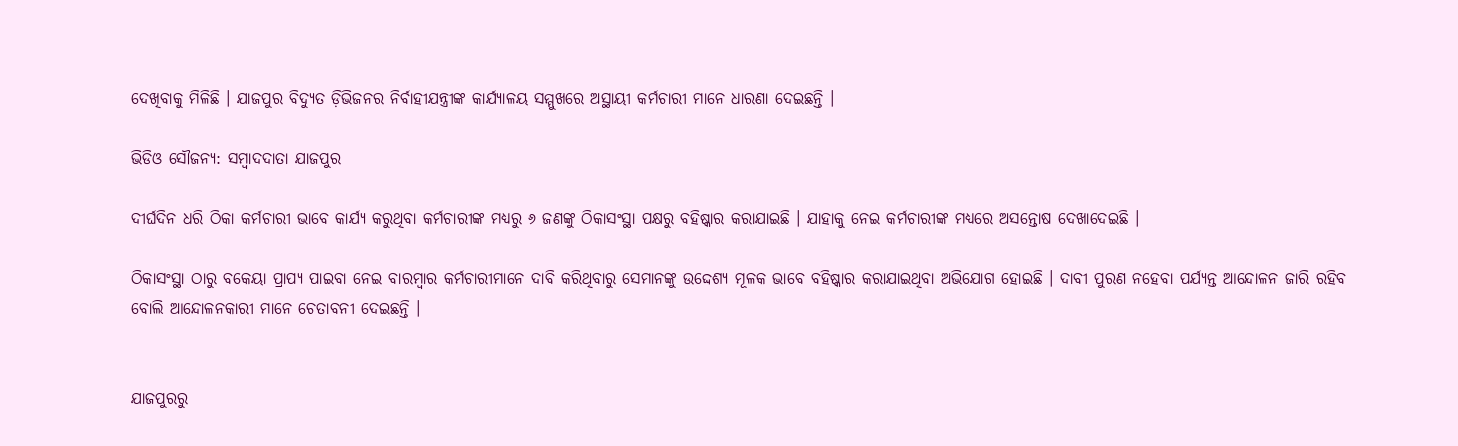ଦେଖିବାକୁ ମିଳିଛି । ଯାଜପୁର ବିଦ୍ୟୁତ ଡ଼ିଭିଜନର ନିର୍ବାହୀଯନ୍ତ୍ରୀଙ୍କ କାର୍ଯ୍ୟାଳୟ ସମ୍ମୁଖରେ ଅସ୍ଥାୟୀ କର୍ମଚାରୀ ମାନେ ଧାରଣା ଦେଇଛନ୍ତି ।

ଭିଡିଓ ସୌଜନ୍ୟ: ସମ୍ବାଦଦାତା ଯାଜପୁର

ଦୀର୍ଘଦିନ ଧରି ଠିକା କର୍ମଚାରୀ ଭାବେ କାର୍ଯ୍ୟ କରୁଥିବା କର୍ମଚାରୀଙ୍କ ମଧ୍ୟରୁ ୬ ଜଣଙ୍କୁ ଠିକାସଂସ୍ଥା ପକ୍ଷରୁ ବହିଷ୍କାର କରାଯାଇଛି । ଯାହାକୁ ନେଇ କର୍ମଚାରୀଙ୍କ ମଧ୍ୟରେ ଅସନ୍ତୋଷ ଦେଖାଦେଇଛି ।

ଠିକାସଂସ୍ଥା ଠାରୁ ବକେୟା ପ୍ରାପ୍ୟ ପାଇବା ନେଇ ବାରମ୍ବାର କର୍ମଚାରୀମାନେ ଦାବି କରିଥିବାରୁ ସେମାନଙ୍କୁ ଉଦ୍ଦେଶ୍ୟ ମୂଳକ ଭାବେ ବହିଷ୍କାର କରାଯାଇଥିବା ଅଭିଯୋଗ ହୋଇଛି । ଦାବୀ ପୁରଣ ନହେବା ପର୍ଯ୍ୟନ୍ତ ଆନ୍ଦୋଳନ ଜାରି ରହିବ ବୋଲି ଆନ୍ଦୋଳନକାରୀ ମାନେ ଚେତାବନୀ ଦେଇଛନ୍ତି ।


ଯାଜପୁରରୁ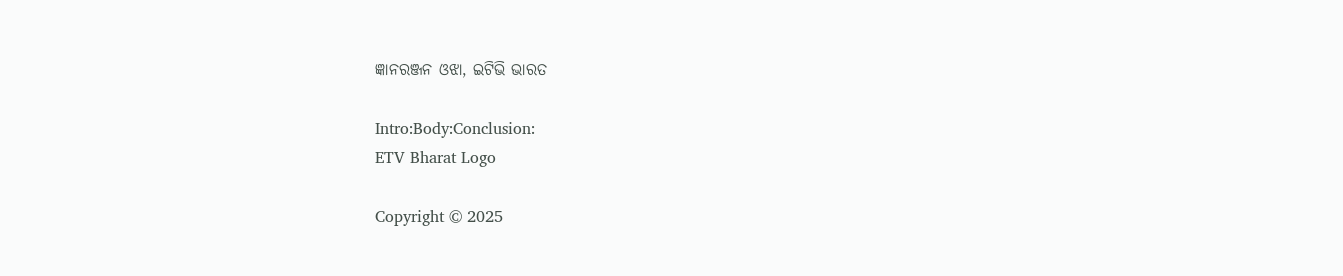ଜ୍ଞାନରଞ୍ଜନ ଓଝା, ଇଟିଭି ଭାରତ

Intro:Body:Conclusion:
ETV Bharat Logo

Copyright © 2025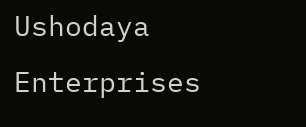Ushodaya Enterprises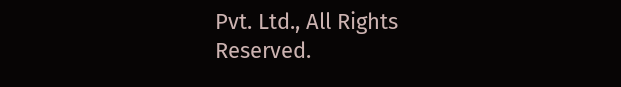Pvt. Ltd., All Rights Reserved.